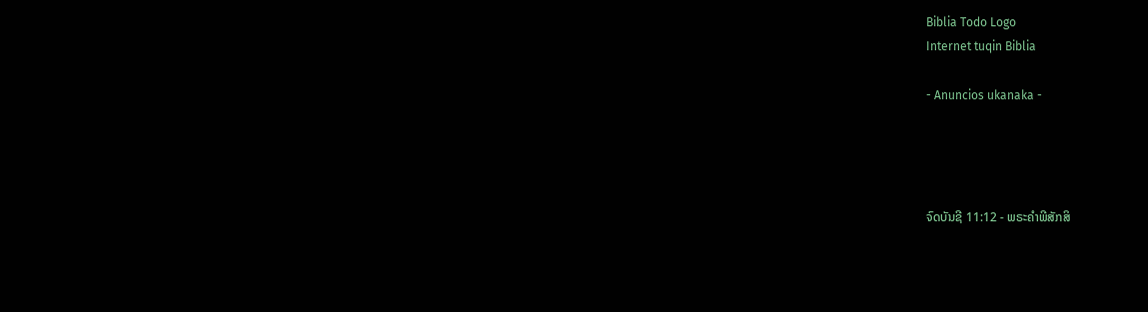Biblia Todo Logo
Internet tuqin Biblia

- Anuncios ukanaka -




ຈົດບັນຊີ 11:12 - ພຣະຄຳພີສັກສິ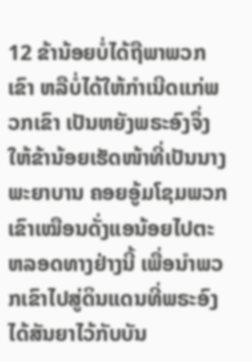12 ຂ້ານ້ອຍບໍ່ໄດ້ຖືພາພວກເຂົາ ຫລືບໍ່ໄດ້ໃຫ້ກຳເນີດແກ່ພວກເຂົາ ເປັນຫຍັງພຣະອົງຈຶ່ງໃຫ້ຂ້ານ້ອຍເຮັດໜ້າທີ່ເປັນນາງພະຍາບານ ຄອຍອູ້ມໂຊມພວກເຂົາເໝືອນດັ່ງແອນ້ອຍໄປຕະຫລອດທາງຢ່າງນີ້ ເພື່ອນຳພວກເຂົາໄປສູ່ດິນແດນທີ່ພຣະອົງໄດ້ສັນຍາໄວ້ກັບບັນ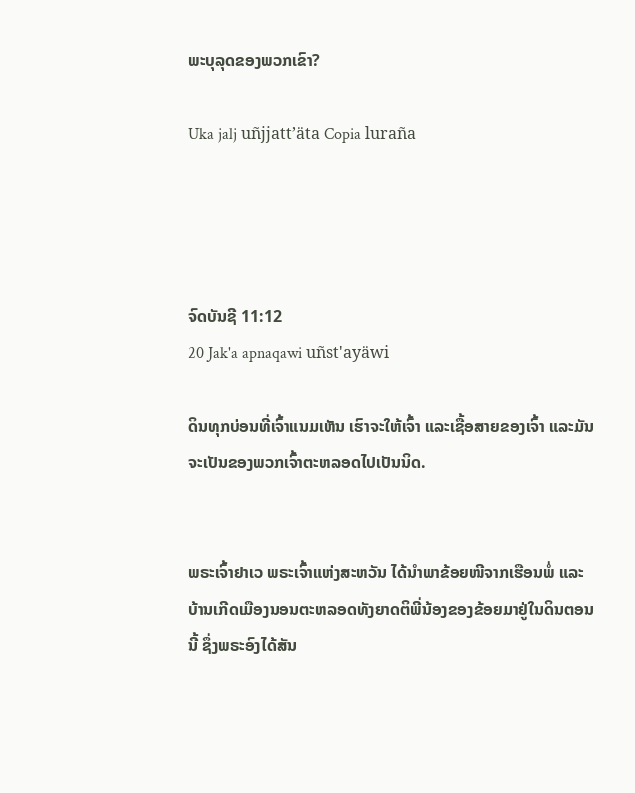ພະບຸລຸດຂອງພວກເຂົາ?

Uka jalj uñjjattʼäta Copia luraña




ຈົດບັນຊີ 11:12
20 Jak'a apnaqawi uñst'ayäwi

ດິນທຸກບ່ອນທີ່ເຈົ້າແນມເຫັນ ເຮົາຈະໃຫ້ເຈົ້າ ແລະເຊື້ອສາຍຂອງເຈົ້າ ແລະມັນຈະເປັນຂອງພວກເຈົ້າຕະຫລອດໄປເປັນນິດ.


ພຣະເຈົ້າຢາເວ ພຣະເຈົ້າແຫ່ງສະຫວັນ ໄດ້ນຳພາຂ້ອຍໜີຈາກເຮືອນພໍ່ ແລະບ້ານເກີດເມືອງນອນຕະຫລອດທັງຍາດຕິພີ່ນ້ອງຂອງຂ້ອຍມາຢູ່ໃນດິນຕອນນີ້ ຊຶ່ງພຣະອົງໄດ້ສັນ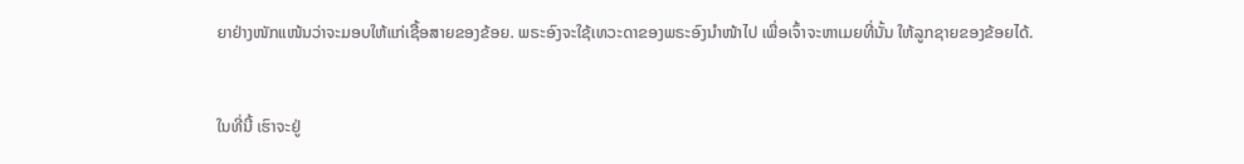ຍາຢ່າງໜັກແໜ້ນວ່າຈະມອບໃຫ້ແກ່ເຊື້ອສາຍຂອງຂ້ອຍ. ພຣະອົງຈະໃຊ້ເທວະດາຂອງພຣະອົງນຳໜ້າໄປ ເພື່ອເຈົ້າຈະຫາເມຍທີ່ນັ້ນ ໃຫ້ລູກຊາຍຂອງຂ້ອຍໄດ້.


ໃນທີ່ນີ້ ເຮົາຈະຢູ່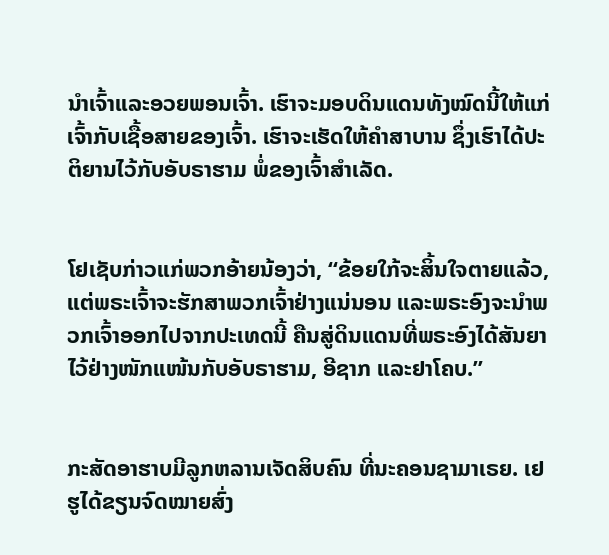ນຳເຈົ້າແລະອວຍພອນເຈົ້າ. ເຮົາຈະມອບດິນແດນທັງໝົດນີ້ໃຫ້ແກ່ເຈົ້າກັບເຊື້ອສາຍຂອງເຈົ້າ. ເຮົາຈະເຮັດໃຫ້ຄຳສາບານ ຊຶ່ງເຮົາໄດ້ປະຕິຍານໄວ້ກັບອັບຣາຮາມ ພໍ່ຂອງເຈົ້າສຳເລັດ.


ໂຢເຊັບກ່າວແກ່ພວກອ້າຍນ້ອງວ່າ, “ຂ້ອຍໃກ້ຈະສິ້ນໃຈຕາຍແລ້ວ, ແຕ່ພຣະເຈົ້າຈະຮັກສາພວກເຈົ້າຢ່າງແນ່ນອນ ແລະພຣະອົງຈະນຳພວກເຈົ້າອອກໄປຈາກປະເທດນີ້ ຄືນສູ່ດິນແດນທີ່ພຣະອົງໄດ້ສັນຍາໄວ້ຢ່າງໜັກແໜ້ນກັບອັບຣາຮາມ, ອີຊາກ ແລະຢາໂຄບ.”


ກະສັດອາຮາບມີລູກຫລານເຈັດສິບຄົນ ທີ່ນະຄອນຊາມາເຣຍ. ເຢຮູໄດ້ຂຽນຈົດໝາຍສົ່ງ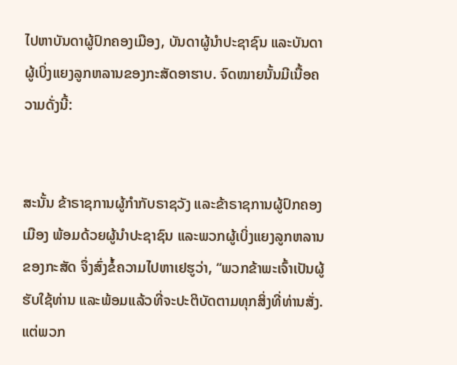ໄປຫາບັນດາຜູ້ປົກຄອງເມືອງ, ບັນດາຜູ້ນຳປະຊາຊົນ ແລະບັນດາຜູ້ເບິ່ງແຍງລູກຫລານຂອງກະສັດອາຮາບ. ຈົດໝາຍນັ້ນມີເນື້ອຄວາມດັ່ງນີ້:


ສະນັ້ນ ຂ້າຣາຊການຜູ້ກຳກັບຣາຊວັງ ແລະຂ້າຣາຊການຜູ້ປົກຄອງເມືອງ ພ້ອມດ້ວຍຜູ້ນຳປະຊາຊົນ ແລະພວກຜູ້ເບິ່ງແຍງລູກຫລານຂອງກະສັດ ຈຶ່ງສົ່ງຂໍ້ຄວາມໄປຫາເຢຮູວ່າ, “ພວກຂ້າພະເຈົ້າເປັນຜູ້ຮັບໃຊ້ທ່ານ ແລະພ້ອມແລ້ວທີ່ຈະປະຕິບັດຕາມທຸກສິ່ງທີ່ທ່ານສັ່ງ. ແຕ່ພວກ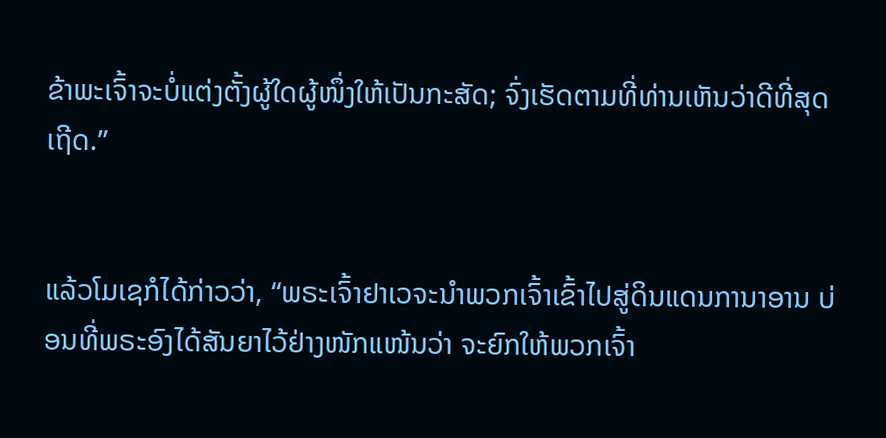ຂ້າພະເຈົ້າຈະບໍ່ແຕ່ງຕັ້ງຜູ້ໃດຜູ້ໜຶ່ງໃຫ້ເປັນກະສັດ; ຈົ່ງເຮັດຕາມທີ່ທ່ານເຫັນວ່າດີທີ່ສຸດເຖີດ.”


ແລ້ວໂມເຊກໍໄດ້ກ່າວວ່າ, “ພຣະເຈົ້າຢາເວຈະນຳພວກເຈົ້າເຂົ້າໄປສູ່ດິນແດນການາອານ ບ່ອນທີ່ພຣະອົງໄດ້ສັນຍາໄວ້ຢ່າງໜັກແໜ້ນວ່າ ຈະຍົກໃຫ້ພວກເຈົ້າ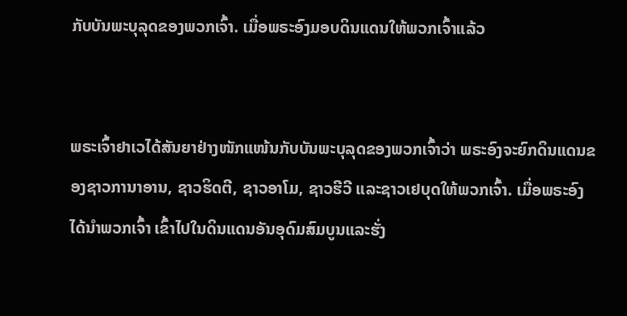ກັບບັນພະບຸລຸດຂອງພວກເຈົ້າ. ເມື່ອພຣະອົງມອບດິນແດນໃຫ້ພວກເຈົ້າແລ້ວ


ພຣະເຈົ້າຢາເວໄດ້ສັນຍາຢ່າງໜັກແໜ້ນກັບບັນພະບຸລຸດຂອງພວກເຈົ້າວ່າ ພຣະອົງຈະຍົກດິນແດນຂອງຊາວການາອານ, ຊາວຮິດຕີ, ຊາວອາໂມ, ຊາວຮີວີ ແລະຊາວເຢບຸດໃຫ້ພວກເຈົ້າ. ເມື່ອພຣະອົງໄດ້ນຳພວກເຈົ້າ ເຂົ້າໄປໃນດິນແດນອັນອຸດົມສົມບູນແລະຮັ່ງ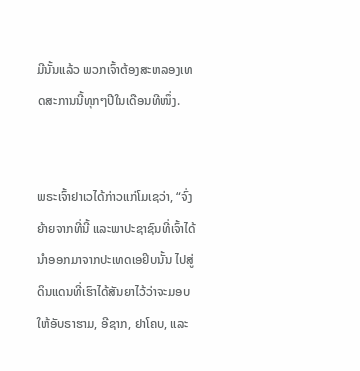ມີນັ້ນແລ້ວ ພວກເຈົ້າຕ້ອງສະຫລອງເທດສະການນີ້ທຸກໆປີໃນເດືອນທີໜຶ່ງ.


ພຣະເຈົ້າຢາເວໄດ້ກ່າວແກ່ໂມເຊວ່າ, “ຈົ່ງຍ້າຍຈາກທີ່ນີ້ ແລະພາປະຊາຊົນທີ່ເຈົ້າໄດ້ນຳອອກມາຈາກປະເທດເອຢິບນັ້ນ ໄປສູ່ດິນແດນທີ່ເຮົາໄດ້ສັນຍາໄວ້ວ່າຈະມອບໃຫ້ອັບຣາຮາມ, ອີຊາກ, ຢາໂຄບ, ແລະ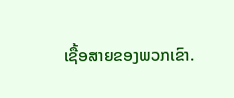ເຊື້ອສາຍຂອງພວກເຂົາ.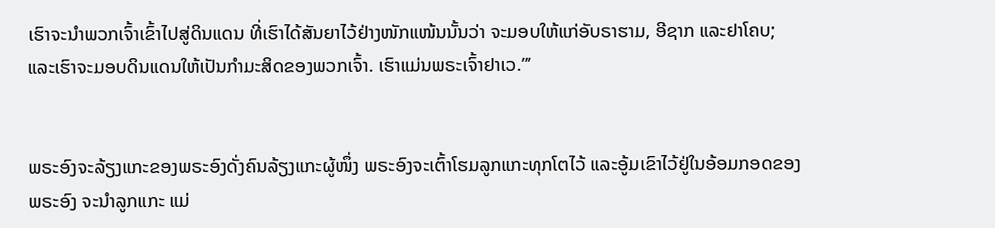ເຮົາຈະນຳພວກເຈົ້າເຂົ້າໄປສູ່ດິນແດນ ທີ່ເຮົາໄດ້ສັນຍາໄວ້ຢ່າງໜັກແໜ້ນນັ້ນວ່າ ຈະມອບໃຫ້ແກ່ອັບຣາຮາມ, ອີຊາກ ແລະຢາໂຄບ; ແລະເຮົາຈະມອບດິນແດນໃຫ້ເປັນກຳມະສິດຂອງພວກເຈົ້າ. ເຮົາແມ່ນພຣະເຈົ້າຢາເວ.”’


ພຣະອົງຈະລ້ຽງແກະຂອງພຣະອົງດັ່ງຄົນລ້ຽງແກະຜູ້ໜຶ່ງ ພຣະອົງຈະເຕົ້າໂຮມລູກແກະທຸກໂຕໄວ້ ແລະອູ້ມເຂົາໄວ້ຢູ່ໃນອ້ອມກອດຂອງພຣະອົງ ຈະນຳລູກແກະ ແມ່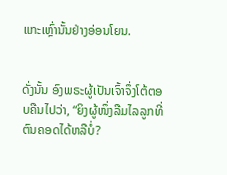ແກະເຫຼົ່ານັ້ນຢ່າງອ່ອນໂຍນ.


ດັ່ງນັ້ນ ອົງພຣະຜູ້ເປັນເຈົ້າຈຶ່ງໂຕ້ຕອບຄືນໄປວ່າ, “ຍິງຜູ້ໜຶ່ງລືມໄລລູກທີ່ຕົນຄອດໄດ້ຫລືບໍ່?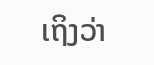ເຖິງວ່າ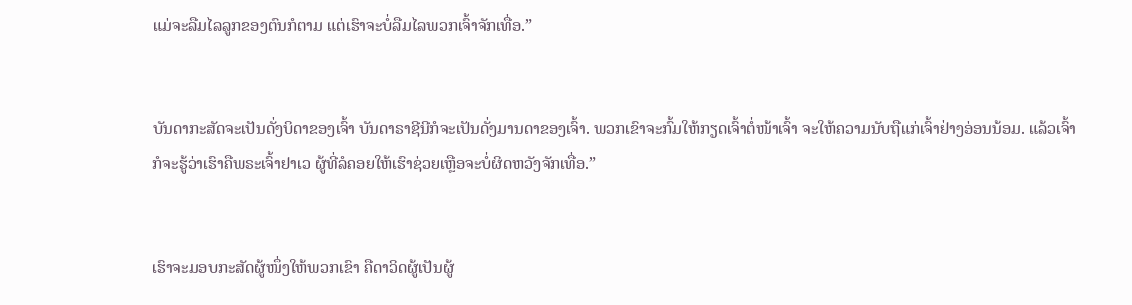ແມ່ຈະລືມໄລລູກຂອງຕົນກໍຕາມ ແຕ່ເຮົາຈະບໍ່ລືມໄລພວກເຈົ້າຈັກເທື່ອ.”


ບັນດາກະສັດຈະເປັນດັ່ງບິດາຂອງເຈົ້າ ບັນດາຣາຊີນີກໍຈະເປັນດັ່ງມານດາຂອງເຈົ້າ. ພວກເຂົາຈະກົ້ມໃຫ້ກຽດເຈົ້າຕໍ່ໜ້າເຈົ້າ ຈະໃຫ້ຄວາມນັບຖືແກ່ເຈົ້າຢ່າງອ່ອນນ້ອມ. ແລ້ວເຈົ້າກໍຈະຮູ້ວ່າເຮົາຄືພຣະເຈົ້າຢາເວ ຜູ້ທີ່ລໍຄອຍໃຫ້ເຮົາຊ່ວຍເຫຼືອຈະບໍ່ຜິດຫວັງຈັກເທື່ອ.”


ເຮົາຈະມອບກະສັດຜູ້ໜຶ່ງໃຫ້ພວກເຂົາ ຄືດາວິດຜູ້ເປັນຜູ້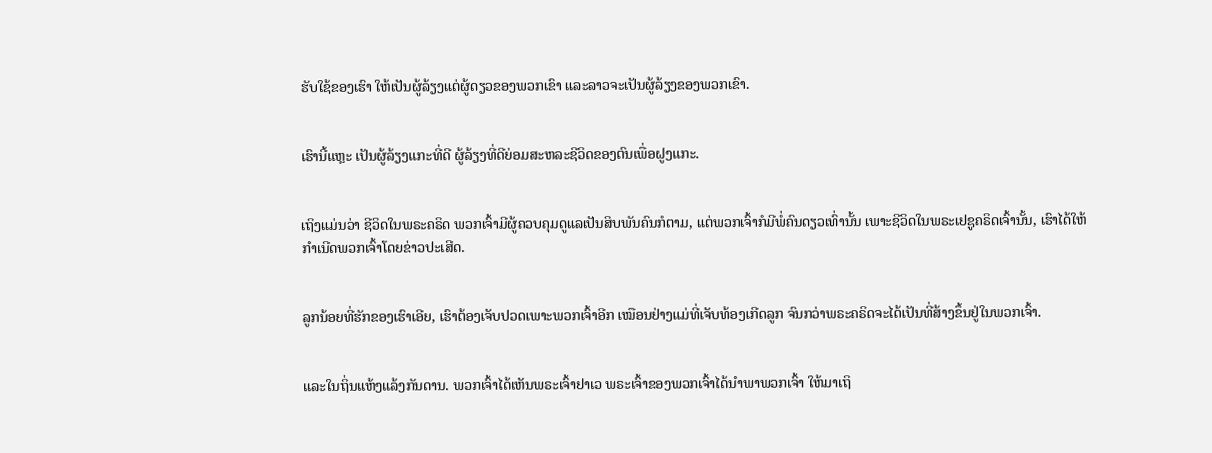ຮັບໃຊ້ຂອງເຮົາ ໃຫ້ເປັນຜູ້ລ້ຽງແຕ່ຜູ້ດຽວຂອງພວກເຂົາ ແລະລາວຈະເປັນຜູ້ລ້ຽງຂອງພວກເຂົາ.


ເຮົານີ້ແຫຼະ ເປັນຜູ້ລ້ຽງແກະທີ່ດີ ຜູ້ລ້ຽງທີ່ດີຍ່ອມສະຫລະຊີວິດຂອງຕົນເພື່ອຝູງແກະ.


ເຖິງແມ່ນວ່າ ຊີວິດໃນພຣະຄຣິດ ພວກເຈົ້າມີຜູ້ຄວບຄຸມດູແລເປັນສິບພັນຄົນກໍຕາມ, ແຕ່ພວກເຈົ້າກໍມີພໍ່ຄົນດຽວເທົ່ານັ້ນ ເພາະຊີວິດໃນພຣະເຢຊູຄຣິດເຈົ້ານັ້ນ, ເຮົາໄດ້ໃຫ້ກຳເນີດພວກເຈົ້າໂດຍຂ່າວປະເສີດ.


ລູກນ້ອຍທີ່ຮັກຂອງເຮົາເອີຍ, ເຮົາຕ້ອງເຈັບປວດເພາະພວກເຈົ້າອີກ ເໝືອນຢ່າງແມ່ທີ່ເຈັບທ້ອງເກີດລູກ ຈົນກວ່າພຣະຄຣິດຈະໄດ້ເປັນທີ່ສ້າງຂຶ້ນຢູ່ໃນພວກເຈົ້າ.


ແລະໃນຖິ່ນແຫ້ງແລ້ງກັນດານ. ພວກເຈົ້າໄດ້ເຫັນພຣະເຈົ້າຢາເວ ພຣະເຈົ້າຂອງພວກເຈົ້າໄດ້ນຳພາພວກເຈົ້າ ໃຫ້ມາເຖິ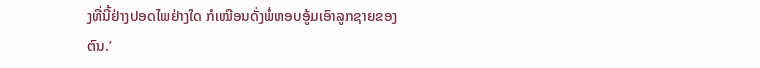ງທີ່ນີ້ຢ່າງປອດໄພຢ່າງໃດ ກໍເໝືອນດັ່ງພໍ່ຫອບອູ້ມເອົາລູກຊາຍຂອງຕົນ.’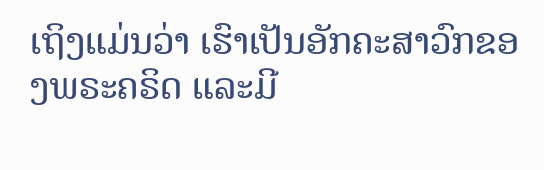ເຖິງແມ່ນວ່າ ເຮົາເປັນອັກຄະສາວົກຂອງພຣະຄຣິດ ແລະມີ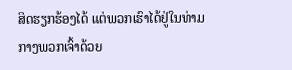ສິດຮຽກຮ້ອງໄດ້ ແຕ່ພວກເຮົາໄດ້ຢູ່ໃນທ່າມກາງພວກເຈົ້າດ້ວຍ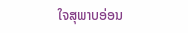ໃຈສຸພາບອ່ອນ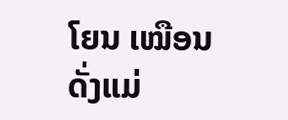ໂຍນ ເໝືອນດັ່ງແມ່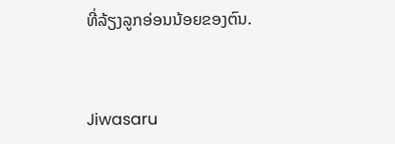ທີ່ລ້ຽງລູກອ່ອນນ້ອຍຂອງຕົນ.


Jiwasaru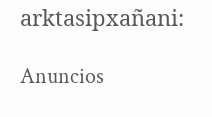arktasipxañani:

Anuncios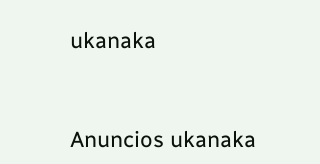ukanaka


Anuncios ukanaka